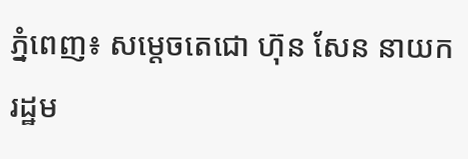ភ្នំពេញ៖ សម្តេចតេជោ ហ៊ុន សែន នាយករដ្ឋម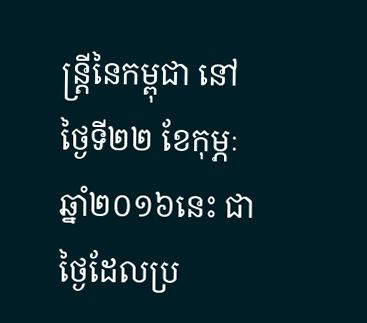ន្ត្រីនៃកម្ពុជា នៅថ្ងៃទី២២ ខែកុម្ភៈ ឆ្នាំ២០១៦នេះ ជាថ្ងៃដែលប្រ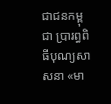ជាជនកម្ពុជា ប្រារព្ធពិធីបុណ្យសាសនា «មា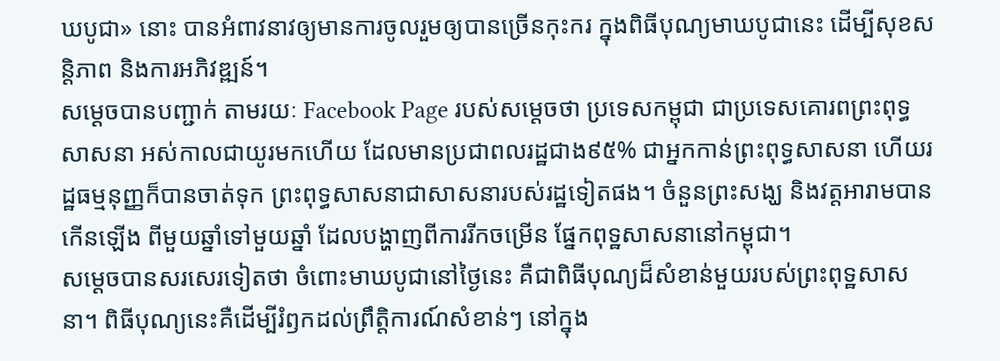ឃបូជា» នោះ បានអំពាវនាវឲ្យមានការចូលរួមឲ្យបានច្រើនកុះករ ក្នុងពិធីបុណ្យមាឃបូជានេះ ដើម្បីសុខសន្តិភាព និងការអភិវឌ្ឍន៍។
សម្តេចបានបញ្ជាក់ តាមរយៈ Facebook Page របស់សម្តេចថា ប្រទេសកម្ពុជា ជាប្រទេសគោរពព្រះពុទ្ធសាសនា អស់កាលជាយូរមកហើយ ដែលមានប្រជាពលរដ្ឋជាង៩៥% ជាអ្នកកាន់ព្រះពុទ្ធសាសនា ហើយរដ្ឋធម្មនុញ្ញក៏បានចាត់ទុក ព្រះពុទ្ធសាសនាជាសាសនារបស់រដ្ឋទៀតផង។ ចំនួនព្រះសង្ឃ និងវត្តអារាមបានកើនឡើង ពីមួយឆ្នាំទៅមួយឆ្នាំ ដែលបង្ហាញពីការរីកចម្រើន ផ្នែកពុទ្ឋសាសនានៅកម្ពុជា។
សម្តេចបានសរសេរទៀតថា ចំពោះមាឃបូជានៅថ្ងៃនេះ គឺជាពិធីបុណ្យដ៏សំខាន់មួយរបស់ព្រះពុទ្ឋសាសនា។ ពិធីបុណ្យនេះគឺដើម្បីរំឭកដល់ព្រឹត្តិការណ៍សំខាន់ៗ នៅក្នុង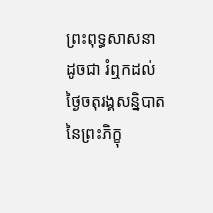ព្រះពុទ្ធសាសនា ដូចជា រំឮកដល់ថ្ងៃចតុរង្គសន្និបាតនៃព្រះភិក្ខុ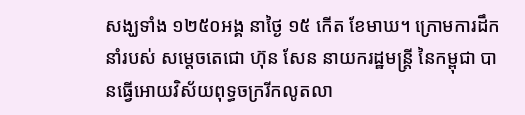សង្ឃទាំង ១២៥០អង្គ នាថ្ងៃ ១៥ កើត ខែមាឃ។ ក្រោមការដឹកនាំរបស់ សម្តេចតេជោ ហ៊ុន សែន នាយករដ្ឋមន្ត្រី នៃកម្ពុជា បានធ្វើអោយវិស័យពុទ្ធចក្ររីកលូតលា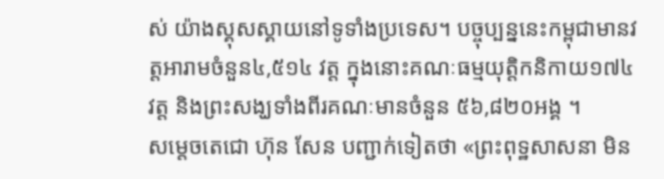ស់ យ៉ាងស្គុសស្គាយនៅទូទាំងប្រទេស។ បច្ចុប្បន្ននេះកម្ពុជាមានវត្តអារាមចំនួន៤,៥១៤ វត្ត ក្នុងនោះគណៈធម្មយុត្តិកនិកាយ១៧៤ វត្ត និងព្រះសង្ឃទាំងពីរគណៈមានចំនួន ៥៦,៨២០អង្គ ។
សម្តេចតេជោ ហ៊ុន សែន បញ្ជាក់ទៀតថា «ព្រះពុទ្ឋសាសនា មិន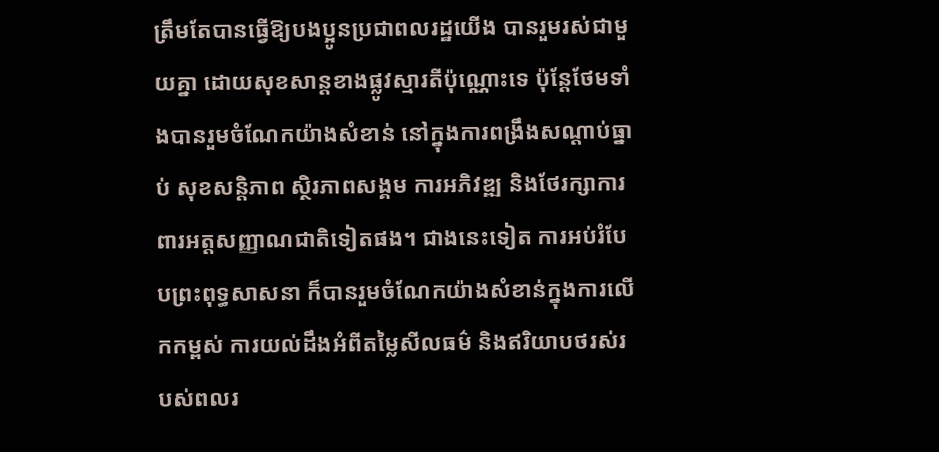ត្រឹមតែបានធ្វើឱ្យបងប្អូនប្រជាពលរដ្ឋយើង បានរួមរស់ជាមួយគ្នា ដោយសុខសាន្តខាងផ្លូវស្មារតីប៉ុណ្ណោះទេ ប៉ុន្តែថែមទាំងបានរួមចំណែកយ៉ាងសំខាន់ នៅក្នុងការពង្រឹងសណ្តាប់ធ្នាប់ សុខសន្តិភាព ស្ថិរភាពសង្គម ការអភិវឌ្ឍ និងថែរក្សាការពារអត្តសញ្ញាណជាតិទៀតផង។ ជាងនេះទៀត ការអប់រំបែបព្រះពុទ្ធសាសនា ក៏បានរួមចំណែកយ៉ាងសំខាន់ក្នុងការលើកកម្ពស់ ការយល់ដឹងអំពីតម្លៃសីលធម៌ និងឥរិយាបថរស់របស់ពលរ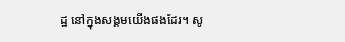ដ្ឋ នៅក្នុងសង្គមយើងផងដែរ។ សូ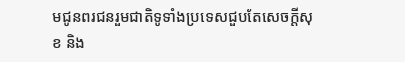មជូនពរជនរួមជាតិទូទាំងប្រទេសជួបតែសេចក្តីសុខ និង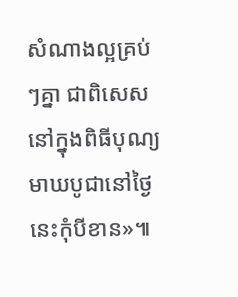សំណាងល្អគ្រប់ៗគ្នា ជាពិសេសនៅក្នុងពិធីបុណ្យមាឃបូជានៅថ្ងៃនេះកុំបីខាន»៕